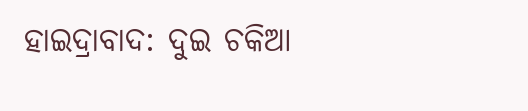ହାଇଦ୍ରାବାଦ: ଦୁଇ ଚକିଆ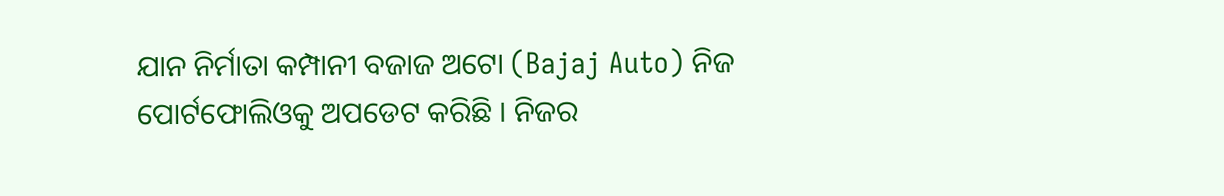ଯାନ ନିର୍ମାତା କମ୍ପାନୀ ବଜାଜ ଅଟୋ (Bajaj Auto) ନିଜ ପୋର୍ଟଫୋଲିଓକୁ ଅପଡେଟ କରିଛି । ନିଜର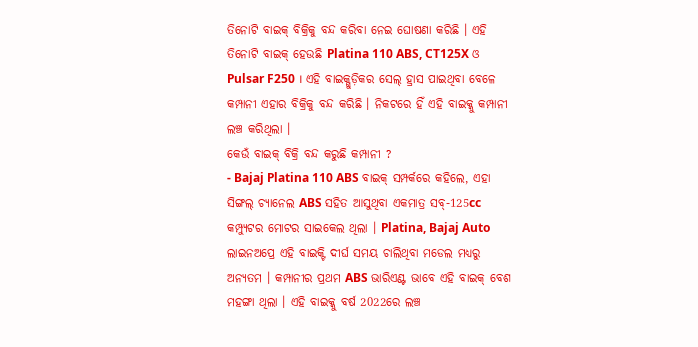ତିନୋଟି ବାଇକ୍ ବିକ୍ରିକୁ ବନ୍ଦ କରିବା ନେଇ ଘୋଷଣା କରିଛି । ଏହି ତିନୋଟି ବାଇକ୍ ହେଉଛି Platina 110 ABS, CT125X ଓ Pulsar F250 । ଏହି ବାଇକ୍ଗୁଡ଼ିକର ସେଲ୍ ହ୍ରାସ ପାଇଥିବା ବେଳେ କମ୍ପାନୀ ଏହାର ବିକ୍ରିକୁ ବନ୍ଦ କରିଛି । ନିକଟରେ ହିଁ ଏହି ବାଇକ୍କୁ କମ୍ପାନୀ ଲଞ୍ଚ କରିଥିଲା ।
କେଉଁ ବାଇକ୍ ବିକ୍ରି ବନ୍ଦ କରୁଛି କମ୍ପାନୀ ?
- Bajaj Platina 110 ABS ବାଇକ୍ ସମ୍ପର୍କରେ କହିଲେ, ଏହା ସିଙ୍ଗଲ୍ ଚ୍ୟାନେଲ ABS ସହିତ ଆସୁଥିବା ଏକମାତ୍ର ସବ୍-125cc କମ୍ପ୍ୟୁଟର ମୋଟର ସାଇକେଲ ଥିଲା । Platina, Bajaj Auto ଲାଇନଅପ୍ରେ ଏହି ବାଇକ୍ଟି ଦୀର୍ଘ ସମୟ ଚାଲିଥିବା ମଡେଲ ମଧ୍ୟରୁ ଅନ୍ୟତମ । କମ୍ପାନୀର ପ୍ରଥମ ABS ଭାରିଏଣ୍ଟ ଭାବେ ଏହି ବାଇକ୍ ବେଶ ମହଙ୍ଗା ଥିଲା । ଏହି ବାଇକ୍କୁ ବର୍ଷ 2022ରେ ଲଞ୍ଚ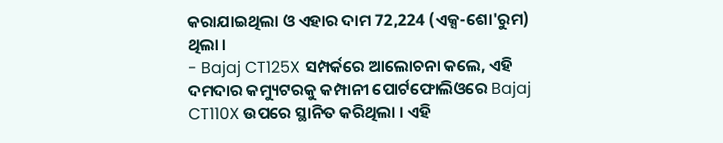କରାଯାଇଥିଲା ଓ ଏହାର ଦାମ 72,224 (ଏକ୍ସ-ଶୋ'ରୁମ) ଥିଲା ।
- Bajaj CT125X ସମ୍ପର୍କରେ ଆଲୋଚନା କଲେ, ଏହି ଦମଦାର କମ୍ୟୁଟରକୁ କମ୍ପାନୀ ପୋର୍ଟଫୋଲିଓରେ Bajaj CT110X ଉପରେ ସ୍ଥାନିତ କରିଥିଲା । ଏହି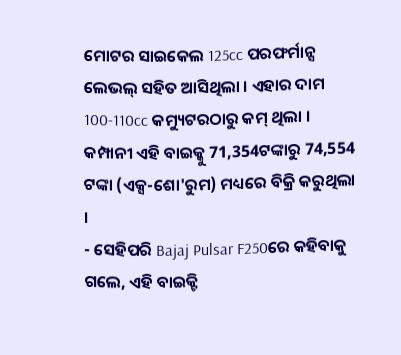ମୋଟର ସାଇକେଲ 125cc ପରଫର୍ମାନ୍ସ ଲେଭଲ୍ ସହିତ ଆସିଥିଲା । ଏହାର ଦାମ 100-110cc କମ୍ୟୁଟରଠାରୁ କମ୍ ଥିଲା । କମ୍ପାନୀ ଏହି ବାଇକ୍କୁ 71,354ଟଙ୍କାରୁ 74,554 ଟଙ୍କା (ଏକ୍ସ-ଶୋ'ରୁମ) ମଧ୍ୟରେ ବିକ୍ରି କରୁଥିଲା ।
- ସେହିପରି Bajaj Pulsar F250ରେ କହିବାକୁ ଗଲେ, ଏହି ବାଇକ୍ଟି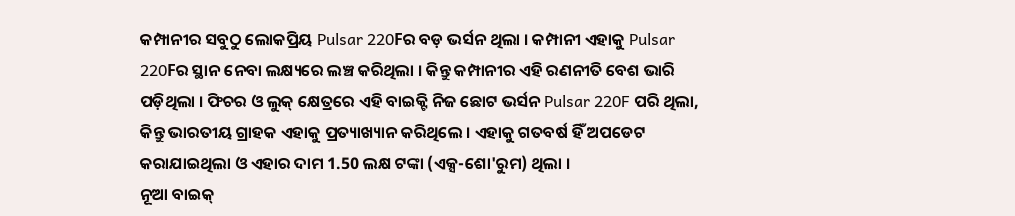କମ୍ପାନୀର ସବୁଠୁ ଲୋକପ୍ରିୟ Pulsar 220Fର ବଡ଼ ଭର୍ସନ ଥିଲା । କମ୍ପାନୀ ଏହାକୁ Pulsar 220Fର ସ୍ଥାନ ନେବା ଲକ୍ଷ୍ୟରେ ଲଞ୍ଚ କରିଥିଲା । କିନ୍ତୁ କମ୍ପାନୀର ଏହି ରଣନୀତି ବେଶ ଭାରି ପଡ଼ିଥିଲା । ଫିଚର ଓ ଲୁକ୍ କ୍ଷେତ୍ରରେ ଏହି ବାଇକ୍ଟି ନିଜ ଛୋଟ ଭର୍ସନ Pulsar 220F ପରି ଥିଲା, କିନ୍ତୁ ଭାରତୀୟ ଗ୍ରାହକ ଏହାକୁ ପ୍ରତ୍ୟାଖ୍ୟାନ କରିଥିଲେ । ଏହାକୁ ଗତବର୍ଷ ହିଁ ଅପଡେଟ କରାଯାଇଥିଲା ଓ ଏହାର ଦାମ 1.50 ଲକ୍ଷ ଟଙ୍କା (ଏକ୍ସ-ଶୋ'ରୁମ) ଥିଲା ।
ନୂଆ ବାଇକ୍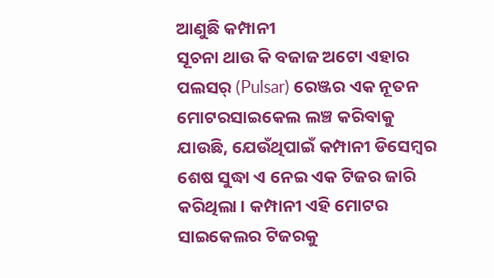ଆଣୁଛି କମ୍ପାନୀ
ସୂଚନା ଥାଉ କି ବଜାଜ ଅଟୋ ଏହାର ପଲସର୍ (Pulsar) ରେଞ୍ଜର ଏକ ନୂତନ ମୋଟରସାଇକେଲ ଲଞ୍ଚ କରିବାକୁ ଯାଉଛି, ଯେଉଁଥିପାଇଁ କମ୍ପାନୀ ଡିସେମ୍ବର ଶେଷ ସୁଦ୍ଧା ଏ ନେଇ ଏକ ଟିଜର ଜାରି କରିଥିଲା । କମ୍ପାନୀ ଏହି ମୋଟର ସାଇକେଲର ଟିଜରକୁ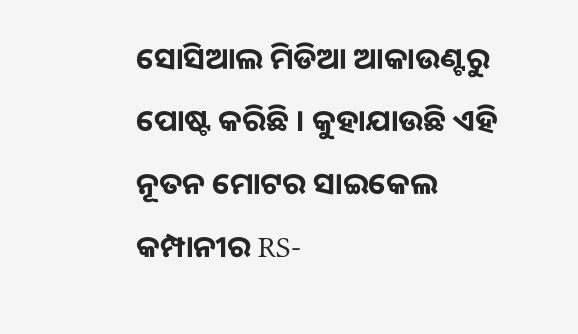ସୋସିଆଲ ମିଡିଆ ଆକାଉଣ୍ଟରୁ ପୋଷ୍ଟ କରିଛି । କୁହାଯାଉଛି ଏହି ନୂତନ ମୋଟର ସାଇକେଲ କମ୍ପାନୀର RS-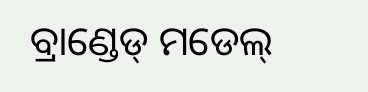ବ୍ରାଣ୍ଡେଡ୍ ମଡେଲ୍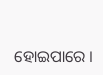ହୋଇପାରେ ।